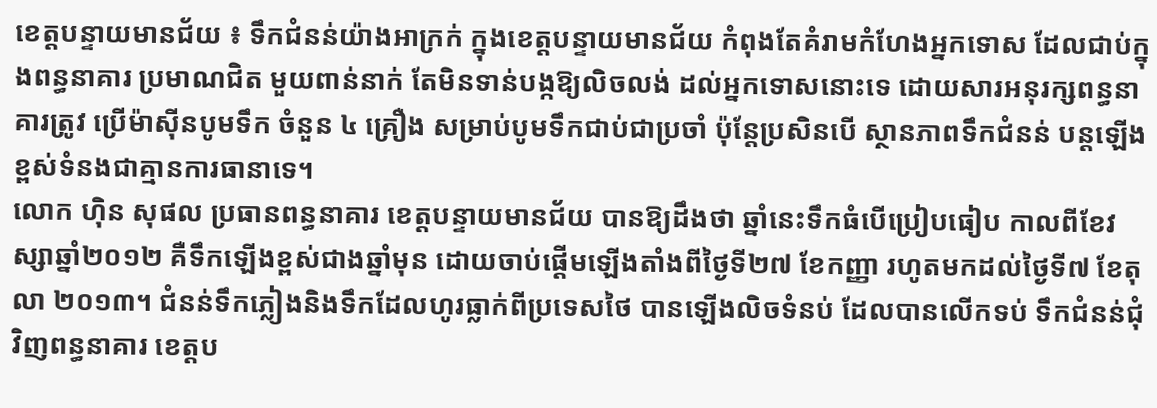ខេត្ដបន្ទាយមានជ័យ ៖ ទឹកជំនន់យ៉ាងអាក្រក់ ក្នុងខេត្ដបន្ទាយមានជ័យ កំពុងតែគំរាមកំហែងអ្នកទោស ដែលជាប់ក្នុងពន្ធនាគារ ប្រមាណជិត មួយពាន់នាក់ តែមិនទាន់បង្កឱ្យលិចលង់ ដល់អ្នកទោសនោះទេ ដោយសារអនុរក្សពន្ធនាគារត្រូវ ប្រើម៉ាស៊ីនបូមទឹក ចំនួន ៤ គ្រឿង សម្រាប់បូមទឹកជាប់ជាប្រចាំ ប៉ុន្តែប្រសិនបើ ស្ថានភាពទឹកជំនន់ បន្តឡើងខ្ពស់ទំនងជាគ្មានការធានាទេ។
លោក ហ៊ិន សុផល ប្រធានពន្ធនាគារ ខេត្ដបន្ទាយមានជ័យ បានឱ្យដឹងថា ឆ្នាំនេះទឹកធំបើប្រៀបធៀប កាលពីខែវស្សាឆ្នាំ២០១២ គឺទឹកឡើងខ្ពស់ជាងឆ្នាំមុន ដោយចាប់ផ្ដើមឡើងតាំងពីថ្ងៃទី២៧ ខែកញ្ញា រហូតមកដល់ថ្ងៃទី៧ ខែតុលា ២០១៣។ ជំនន់ទឹកភ្លៀងនិងទឹកដែលហូរធ្លាក់ពីប្រទេសថៃ បានឡើងលិចទំនប់ ដែលបានលើកទប់ ទឹកជំនន់ជុំវិញពន្ធនាគារ ខេត្ដប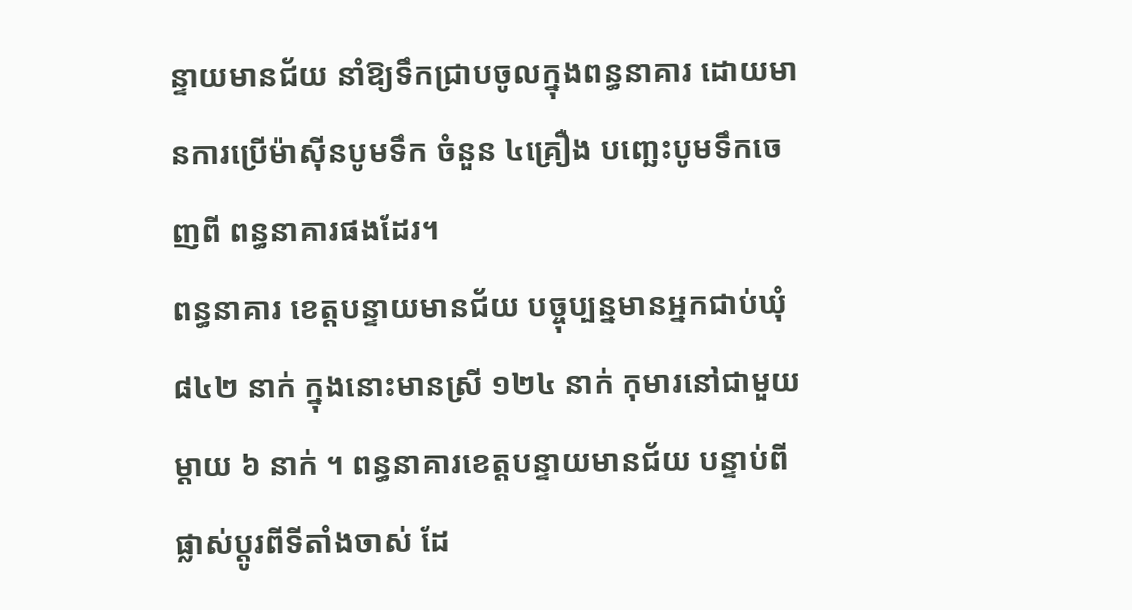ន្ទាយមានជ័យ នាំឱ្យទឹកជ្រាបចូលក្នុងពន្ធនាគារ ដោយមានការប្រើម៉ាស៊ីនបូមទឹក ចំនួន ៤គ្រឿង បញ្ឆេះបូមទឹកចេញពី ពន្ធនាគារផងដែរ។
ពន្ធនាគារ ខេត្ដបន្ទាយមានជ័យ បច្ចុប្បន្នមានអ្នកជាប់ឃុំ ៨៤២ នាក់ ក្នុងនោះមានស្រី ១២៤ នាក់ កុមារនៅជាមួយម្ដាយ ៦ នាក់ ។ ពន្ធនាគារខេត្ដបន្ទាយមានជ័យ បន្ទាប់ពីផ្លាស់ប្ដូរពីទីតាំងចាស់ ដែ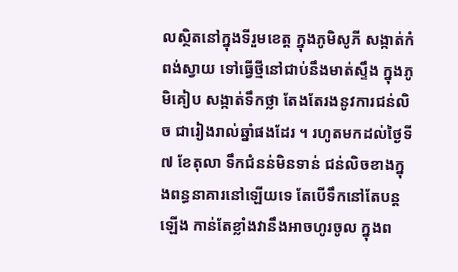លស្ថិតនៅក្នុងទីរួមខេត្ដ ក្នុងភូមិសូភី សង្កាត់កំពង់ស្វាយ ទៅធ្វើថ្មីនៅជាប់នឹងមាត់ស្ទឹង ក្នុងភូមិគៀប សង្កាត់ទឹកថ្លា តែងតែរងនូវការជន់លិច ជារៀងរាល់ឆ្នាំផងដែរ ។ រហូតមកដល់ថ្ងៃទី៧ ខែតុលា ទឹកជំនន់មិនទាន់ ជន់លិចខាងក្នុងពន្ធនាគារនៅឡើយទេ តែបើទឹកនៅតែបន្ដឡើង កាន់តែខ្លាំងវានឹងអាចហូរចូល ក្នុងព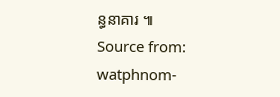ន្ធនាគារ ៕
Source from: watphnom-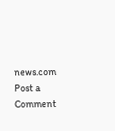news.com
Post a Comment